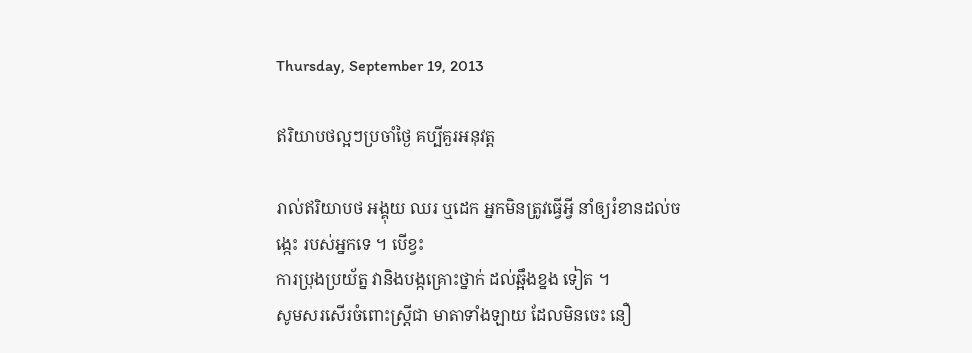Thursday, September 19, 2013

ឥរិយាបថល្អៗប្រចាំថ្ងៃ គប្បីគួរអនុវត្ត

រាល់ឥរិយាបថ អង្គុយ ឈរ ឬដេក អ្នកមិនត្រូវធ្វើអ្វី នាំឲ្យរំខានដល់ចង្កេះ របស់អ្នកទេ ។ បើខ្វះ
ការប្រុងប្រយ័ត្ន វានិងបង្កគ្រោះថ្នាក់ ដល់ឆ្អឹងខ្នង ទៀត ។
សូមសរសើរចំពោះស្ត្រីជា មាតាទាំងឡាយ ដែលមិនចេះ នឿ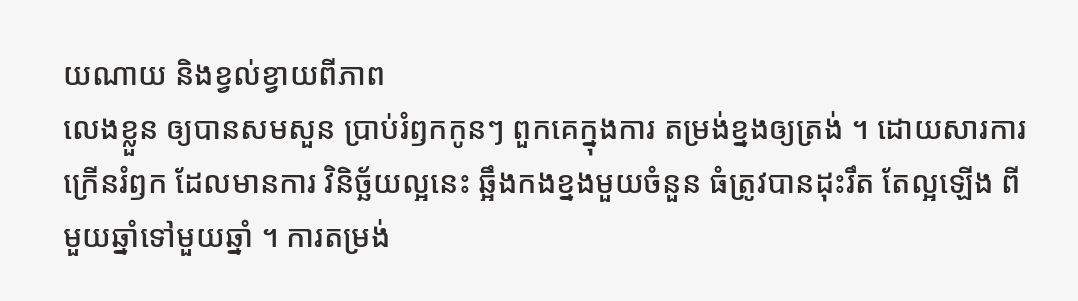យណាយ និងខ្វល់ខ្វាយពីភាព
លេងខ្លួន ឲ្យបានសមសួន ប្រាប់រំឭកកូនៗ ពួកគេក្នុងការ តម្រង់ខ្នងឲ្យត្រង់ ។ ដោយសារការ
ក្រើនរំឭក ដែលមានការ វិនិច្ឆ័យល្អនេះ ឆ្អឹងកងខ្នងមួយចំនួន ធំត្រូវបានដុះរឹត តែល្អឡើង ពី
មួយឆ្នាំទៅមួយឆ្នាំ ។ ការតម្រង់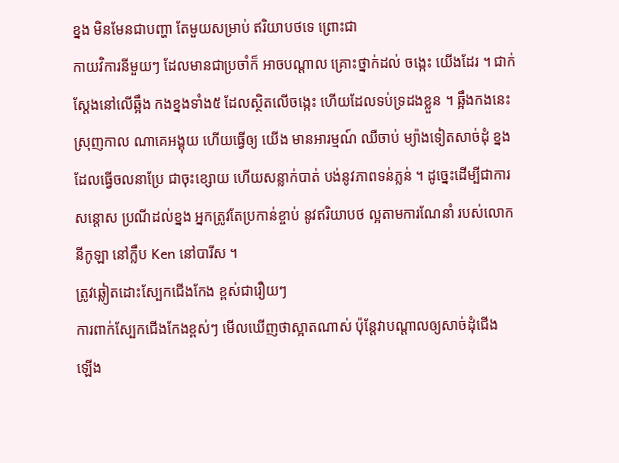ខ្នង មិនមែនជាបញ្ហា តែមួយសម្រាប់ ឥរិយាបថទេ ព្រោះជា
កាយវិការនីមួយៗ ដែលមានជាប្រចាំក៏ អាចបណ្តាល គ្រោះថ្នាក់ដល់ ចង្កេះ យើងដែរ ។ ជាក់
ស្តែងនៅលើឆ្អឹង កងខ្នងទាំង៥ ដែលស្ថិតលើចង្កេះ ហើយដែលទប់ទ្រដងខ្លួន ។ ឆ្អឹងកងនេះ
ស្រុញកាល ណាគេអង្គុយ ហើយធ្វើឲ្យ យើង មានអារម្មណ៍ ឈឺចាប់ ម្យ៉ាងទៀតសាច់ដុំ ខ្នង
ដែលធ្វើចលនាប្រែ ជាចុះខ្សោយ ហើយសន្លាក់បាត់ បង់នូវភាពទន់ភ្លន់ ។ ដូច្នេះដើម្បីជាការ
សន្តោស ប្រណីដល់ខ្នង អ្នកត្រូវតែប្រកាន់ខ្ចាប់ នូវឥរិយាបថ ល្អតាមការណែនាំ របស់លោក
នីកូឡា នៅក្លឹប Ken នៅបារីស ។
ត្រូវឆ្លៀតដោះស្បែកជើងកែង ខ្ពស់ជារឿយៗ
ការពាក់ស្បែកជើងកែងខ្ពស់ៗ មើលឃើញថាស្អាតណាស់ ប៉ុន្តែវាបណ្តាលឲ្យសាច់ដុំជើង
ឡើង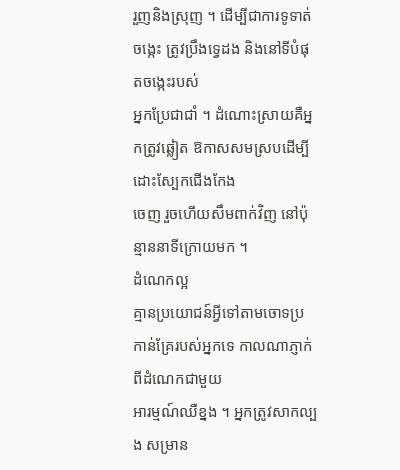រួញនិងស្រុញ ។ ដើម្បីជាការទូទាត់ចង្កេះ ត្រូវប្រឹងទ្វេដង និងនៅទីបំផុតចង្កេះរបស់
អ្នកប្រែជាជាំ ។ ដំណោះស្រាយគឺអ្នកត្រូវឆ្លៀត ឱកាសសមស្របដើម្បីដោះស្បែកជើងកែង
ចេញ រួចហើយសឹមពាក់វិញ នៅប៉ុន្មាននាទីក្រោយមក ។
ដំណេកល្អ
គ្មានប្រយោជន៍អ្វីទៅតាមចោទប្រកាន់គ្រែរបស់អ្នកទេ កាលណាភ្ញាក់ពីដំណេកជាមួយ
អារម្មណ៍ឈឺខ្នង ។ អ្នកត្រូវសាកល្បង សម្រាន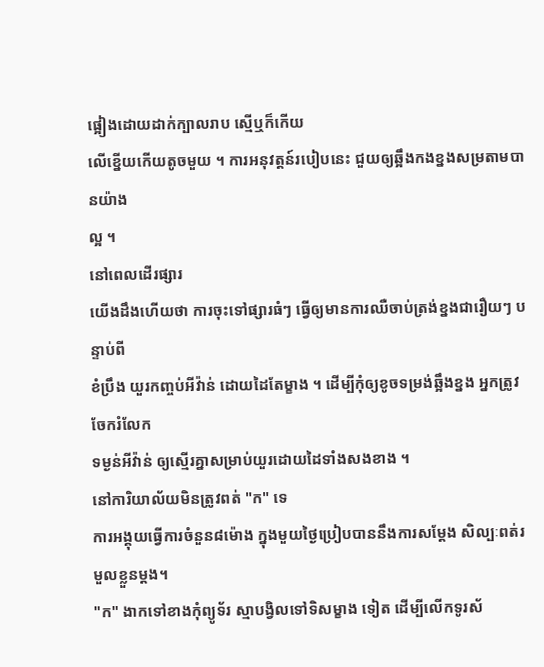ផ្អៀងដោយដាក់ក្បាលរាប ស្មើឬក៏កើយ
លើខ្នើយកើយតូចមួយ ។ ការអនុវត្តន៍របៀបនេះ ជួយឲ្យឆ្អឹងកងខ្នងសម្រតាមបានយ៉ាង
ល្អ ។
នៅពេលដើរផ្សារ
យើងដឹងហើយថា ការចុះទៅផ្សារធំៗ ធ្វើឲ្យមានការឈឺចាប់ត្រង់ខ្នងជារឿយៗ បន្ទាប់ពី
ខំប្រឹង យួរកញ្ចប់អីវ៉ាន់ ដោយដៃតែម្ខាង ។ ដើម្បីកុំឲ្យខូចទម្រង់ឆ្អឹងខ្នង អ្នកត្រូវចែករំលែក
ទម្ងន់អីវ៉ាន់ ឲ្យស្មើរគ្នាសម្រាប់យួរដោយដៃទាំងសងខាង ។
នៅការិយាល័យមិនត្រូវពត់ "ក" ទេ
ការអង្គុយធ្វើការចំនួន៨ម៉ោង ក្នុងមួយថ្ងៃប្រៀបបាននឹងការសម្តែង សិល្បៈពត់រមួលខ្លួនម្តង។
"ក" ងាកទៅខាងកុំព្យូទ័រ ស្មាបង្វិលទៅទិសម្ខាង ទៀត ដើម្បីលើកទូរស័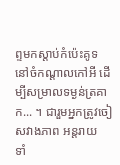ព្ទមកស្តាប់កំប៉េះគូទ
នៅចំកណ្តាលកៅអី ដើម្បីសម្រាលទម្ងន់ត្រគាក... ។ ជារួមអ្នកត្រូវចៀសវាងភាព អន្តរាយ
ទាំ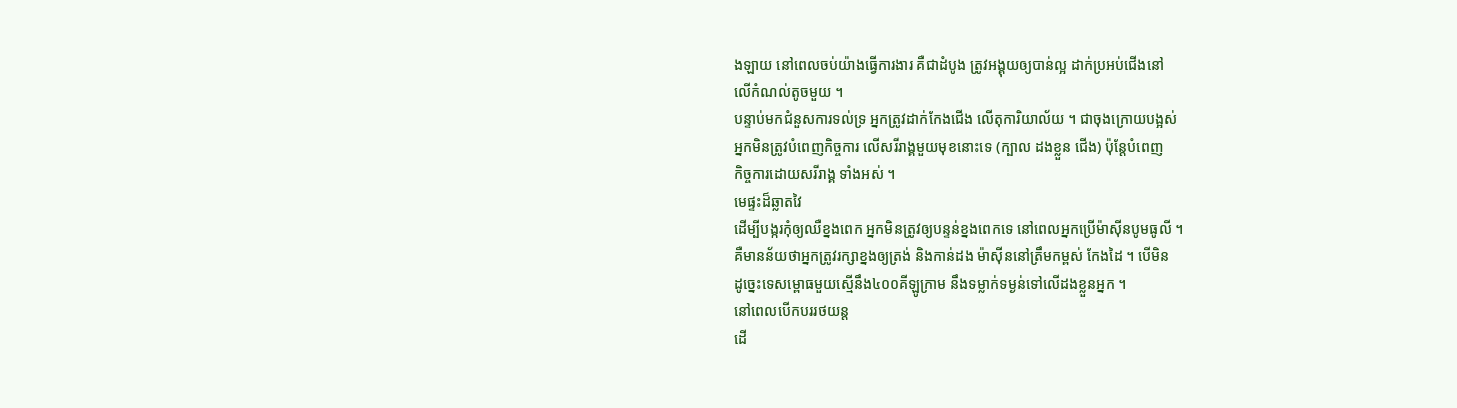ងឡាយ នៅពេលចប់យ៉ាងធ្វើការងារ គឺជាដំបូង ត្រូវអង្គុយឲ្យបាន់ល្អ ដាក់ប្រអប់ជើងនៅ
លើកំណល់តូចមួយ ។
បន្ទាប់មកជំនួសការទល់ទ្រ អ្នកត្រូវដាក់កែងជើង លើតុការិយាល័យ ។ ជាចុងក្រោយបង្អស់
អ្នកមិនត្រូវបំពេញកិច្ចការ លើសរីរាង្គមួយមុខនោះទេ (ក្បាល ដងខ្លួន ជើង) ប៉ុន្តែបំពេញ
កិច្ចការដោយសរីរាង្គ ទាំងអស់ ។
មេផ្ទះដ៏ឆ្លាតវៃ
ដើម្បីបង្ករកុំឲ្យឈឺខ្នងពេក អ្នកមិនត្រូវឲ្យបន្ទន់ខ្នងពេកទេ នៅពេលអ្នកប្រើម៉ាស៊ីនបូមធូលី ។
គឺមានន័យថាអ្នកត្រូវរក្សាខ្នងឲ្យត្រង់ និងកាន់ដង ម៉ាស៊ីននៅត្រឹមកម្ពស់ កែងដៃ ។ បើមិន
ដូច្នេះទេសម្ពោធមួយស្មើនឹង៤០០គីឡូក្រាម នឹងទម្លាក់ទម្ងន់ទៅលើដងខ្លួនអ្នក ។
នៅពេលបើកបររថយន្ត
ដើ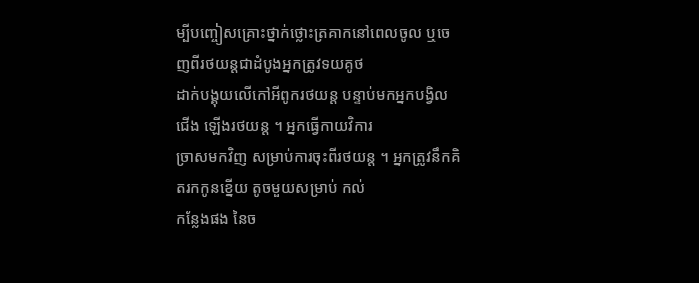ម្បីបញ្ចៀសគ្រោះថ្នាក់ថ្លោះត្រគាកនៅពេលចូល ឬចេញពីរថយន្តជាដំបូងអ្នកត្រូវទយគូថ
ដាក់បង្គុយលើកៅអីពូករថយន្ត បន្ទាប់មកអ្នកបង្វិល ជើង ឡើងរថយន្ត ។ អ្នកធ្វើកាយវិការ
ច្រាសមកវិញ សម្រាប់ការចុះពីរថយន្ត ។ អ្នកត្រូវនឹកគិតរកកូនខ្នើយ តូចមួយសម្រាប់ កល់
កន្លែងផង នៃច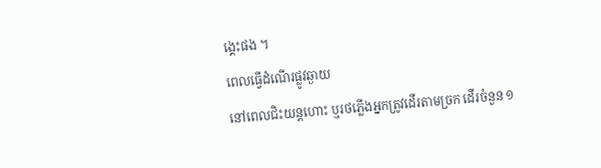ង្គេះផង ។
ពេលធ្វើដំណើរផ្លូវឆ្ងាយ
នៅពេលជិះយន្តហោះ ឬរថភ្លើងអ្នកត្រូវដើរតាមច្រក ដើរចំនួន ១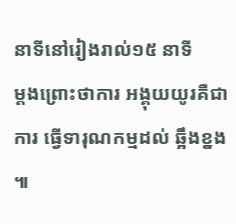នាទីនៅរៀងរាល់១៥ នាទី
ម្តងព្រោះថាការ អង្គុយយូរគឺជាការ ធ្វើទារុណកម្មដល់ ឆ្អឹងខ្នង ៕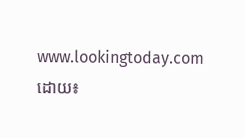www.lookingtoday.com
ដោយ៖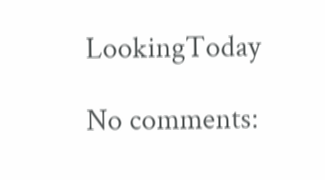LookingToday

No comments: